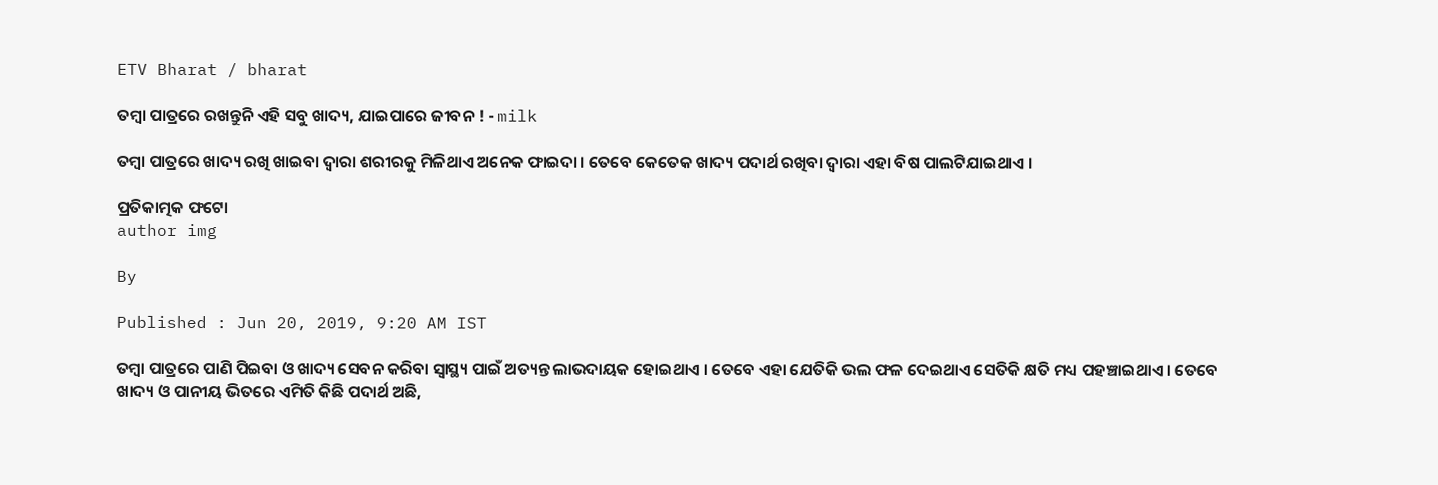ETV Bharat / bharat

ତମ୍ବା ପାତ୍ରରେ ରଖନ୍ତୁନି ଏହି ସବୁ ଖାଦ୍ୟ, ଯାଇପାରେ ଜୀବନ ! - milk

ତମ୍ବା ପାତ୍ରରେ ଖାଦ୍ୟ ରଖି ଖାଇବା ଦ୍ବାରା ଶରୀରକୁ ମିଳିଥାଏ ଅନେକ ଫାଇଦା । ତେବେ କେତେକ ଖାଦ୍ୟ ପଦାର୍ଥ ରଖିବା ଦ୍ବାରା ଏହା ବିଷ ପାଲଟିଯାଇଥାଏ ।

ପ୍ରତିକାତ୍ମକ ଫଟୋ
author img

By

Published : Jun 20, 2019, 9:20 AM IST

ତମ୍ବା ପାତ୍ରରେ ପାଣି ପିଇବା ଓ ଖାଦ୍ୟ ସେବନ କରିବା ସ୍ବାସ୍ଥ୍ୟ ପାଇଁ ଅତ୍ୟନ୍ତ ଲାଭଦାୟକ ହୋଇଥାଏ । ତେବେ ଏହା ଯେତିକି ଭଲ ଫଳ ଦେଇଥାଏ ସେତିକି କ୍ଷତି ମଧ୍ୟ ପହଞ୍ଚାଇଥାଏ । ତେବେ ଖାଦ୍ୟ ଓ ପାନୀୟ ଭିତରେ ଏମିତି କିଛି ପଦାର୍ଥ ଅଛି,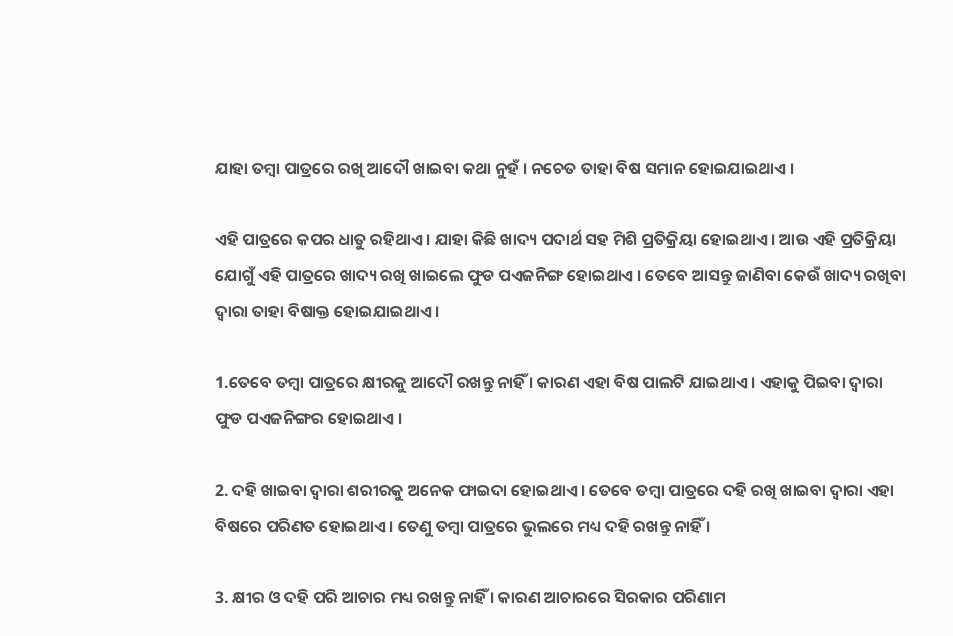ଯାହା ତମ୍ବା ପାତ୍ରରେ ରଖି ଆଦୌ ଖାଇବା କଥା ନୁହଁ । ନଚେତ ତାହା ବିଷ ସମାନ ହୋଇଯାଇଥାଏ ।

ଏହି ପାତ୍ରରେ କପର ଧାତୁ ରହିଥାଏ । ଯାହା କିଛି ଖାଦ୍ୟ ପଦାର୍ଥ ସହ ମିଶି ପ୍ରତିକ୍ରିୟା ହୋଇଥାଏ । ଆଉ ଏହି ପ୍ରତିକ୍ରିୟା ଯୋଗୁଁ ଏହି ପାତ୍ରରେ ଖାଦ୍ୟ ରଖି ଖାଇଲେ ଫୁଡ ପଏଜନିଙ୍ଗ ହୋଇଥାଏ । ତେବେ ଆସନ୍ତୁ ଜାଣିବା କେଉଁ ଖାଦ୍ୟ ରଖିବା ଦ୍ବାରା ତାହା ବିଷାକ୍ତ ହୋଇଯାଇଥାଏ ।

1.ତେବେ ତମ୍ବା ପାତ୍ରରେ କ୍ଷୀରକୁ ଆଦୌ ରଖନ୍ତୁ ନାହିଁ । କାରଣ ଏହା ବିଷ ପାଲଟି ଯାଇଥାଏ । ଏହାକୁ ପିଇବା ଦ୍ବାରା ଫୁଡ ପଏଜନିଙ୍ଗର ହୋଇଥାଏ ।

2. ଦହି ଖାଇବା ଦ୍ବାରା ଶରୀରକୁ ଅନେକ ଫାଇଦା ହୋଇଥାଏ । ତେବେ ତମ୍ବା ପାତ୍ରରେ ଦହି ରଖି ଖାଇବା ଦ୍ବାରା ଏହା ବିଷରେ ପରିଣତ ହୋଇଥାଏ । ତେଣୁ ତମ୍ବା ପାତ୍ରରେ ଭୁଲରେ ମଧ୍ୟ ଦହି ରଖନ୍ତୁ ନାହିଁ ।

3. କ୍ଷୀର ଓ ଦହି ପରି ଆଚାର ମଧ୍ୟ ରଖନ୍ତୁ ନାହିଁ । କାରଣ ଆଚାରରେ ସିରକାର ପରିଣାମ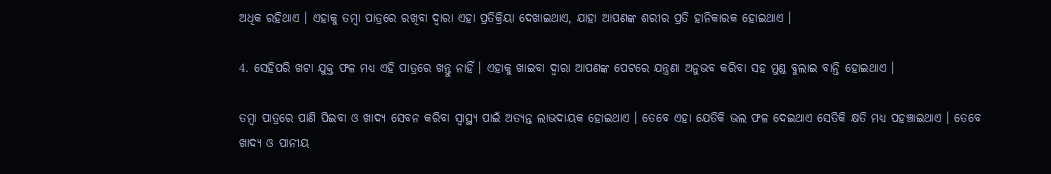ଅଧିକ ରହିଥାଏ । ଏହାକୁ ତମ୍ବା ପାତ୍ରରେ ରଖିବା ଦ୍ବାରା ଏହା ପ୍ରତିକ୍ରିୟା ଦେଖାଇଥାଏ, ଯାହା ଆପଣଙ୍କ ଶରୀର ପ୍ରତି ହାନିକାରକ ହୋଇଥାଏ ।

4. ସେହିପରି ଖଟା ଯୁକ୍ତ ଫଳ ମଧ୍ୟ ଏହି ପାତ୍ରରେ ଖନ୍ତୁ ନାହିଁ । ଏହାକୁ ଖାଇବା ଦ୍ବାରା ଆପଣଙ୍କ ପେଟରେ ଯନ୍ତ୍ରଣା ଅନୁଭବ କରିବା ସହ ମୁଣ୍ଡ ବୁଲାଇ ବାନ୍ତି ହୋଇଥାଏ ।

ତମ୍ବା ପାତ୍ରରେ ପାଣି ପିଇବା ଓ ଖାଦ୍ୟ ସେବନ କରିବା ସ୍ବାସ୍ଥ୍ୟ ପାଇଁ ଅତ୍ୟନ୍ତ ଲାଭଦାୟକ ହୋଇଥାଏ । ତେବେ ଏହା ଯେତିକି ଭଲ ଫଳ ଦେଇଥାଏ ସେତିକି କ୍ଷତି ମଧ୍ୟ ପହଞ୍ଚାଇଥାଏ । ତେବେ ଖାଦ୍ୟ ଓ ପାନୀୟ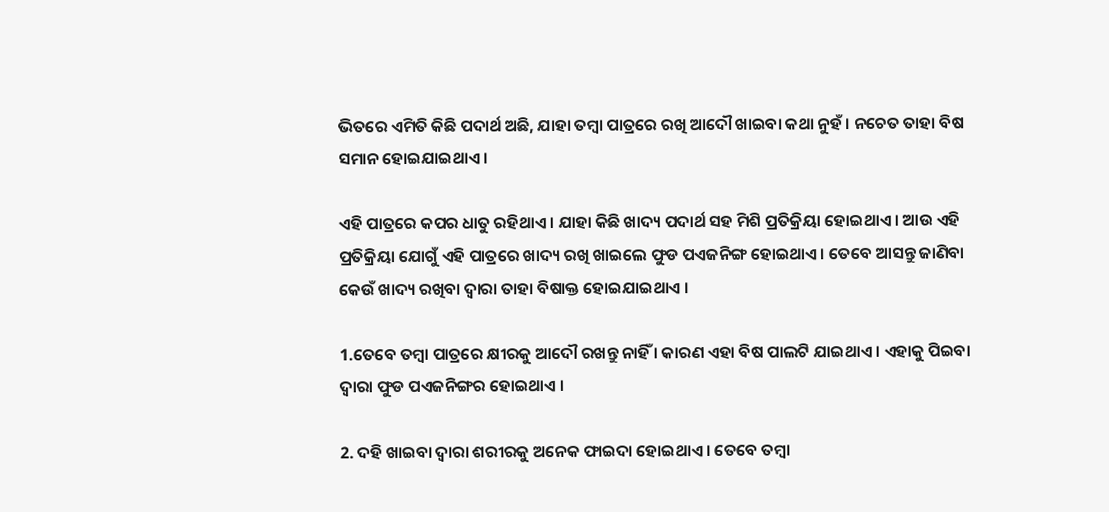ଭିତରେ ଏମିତି କିଛି ପଦାର୍ଥ ଅଛି, ଯାହା ତମ୍ବା ପାତ୍ରରେ ରଖି ଆଦୌ ଖାଇବା କଥା ନୁହଁ । ନଚେତ ତାହା ବିଷ ସମାନ ହୋଇଯାଇଥାଏ ।

ଏହି ପାତ୍ରରେ କପର ଧାତୁ ରହିଥାଏ । ଯାହା କିଛି ଖାଦ୍ୟ ପଦାର୍ଥ ସହ ମିଶି ପ୍ରତିକ୍ରିୟା ହୋଇଥାଏ । ଆଉ ଏହି ପ୍ରତିକ୍ରିୟା ଯୋଗୁଁ ଏହି ପାତ୍ରରେ ଖାଦ୍ୟ ରଖି ଖାଇଲେ ଫୁଡ ପଏଜନିଙ୍ଗ ହୋଇଥାଏ । ତେବେ ଆସନ୍ତୁ ଜାଣିବା କେଉଁ ଖାଦ୍ୟ ରଖିବା ଦ୍ବାରା ତାହା ବିଷାକ୍ତ ହୋଇଯାଇଥାଏ ।

1.ତେବେ ତମ୍ବା ପାତ୍ରରେ କ୍ଷୀରକୁ ଆଦୌ ରଖନ୍ତୁ ନାହିଁ । କାରଣ ଏହା ବିଷ ପାଲଟି ଯାଇଥାଏ । ଏହାକୁ ପିଇବା ଦ୍ବାରା ଫୁଡ ପଏଜନିଙ୍ଗର ହୋଇଥାଏ ।

2. ଦହି ଖାଇବା ଦ୍ବାରା ଶରୀରକୁ ଅନେକ ଫାଇଦା ହୋଇଥାଏ । ତେବେ ତମ୍ବା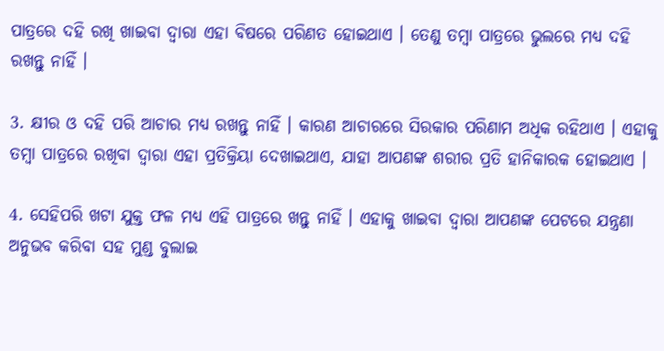ପାତ୍ରରେ ଦହି ରଖି ଖାଇବା ଦ୍ବାରା ଏହା ବିଷରେ ପରିଣତ ହୋଇଥାଏ । ତେଣୁ ତମ୍ବା ପାତ୍ରରେ ଭୁଲରେ ମଧ୍ୟ ଦହି ରଖନ୍ତୁ ନାହିଁ ।

3. କ୍ଷୀର ଓ ଦହି ପରି ଆଚାର ମଧ୍ୟ ରଖନ୍ତୁ ନାହିଁ । କାରଣ ଆଚାରରେ ସିରକାର ପରିଣାମ ଅଧିକ ରହିଥାଏ । ଏହାକୁ ତମ୍ବା ପାତ୍ରରେ ରଖିବା ଦ୍ବାରା ଏହା ପ୍ରତିକ୍ରିୟା ଦେଖାଇଥାଏ, ଯାହା ଆପଣଙ୍କ ଶରୀର ପ୍ରତି ହାନିକାରକ ହୋଇଥାଏ ।

4. ସେହିପରି ଖଟା ଯୁକ୍ତ ଫଳ ମଧ୍ୟ ଏହି ପାତ୍ରରେ ଖନ୍ତୁ ନାହିଁ । ଏହାକୁ ଖାଇବା ଦ୍ବାରା ଆପଣଙ୍କ ପେଟରେ ଯନ୍ତ୍ରଣା ଅନୁଭବ କରିବା ସହ ମୁଣ୍ଡ ବୁଲାଇ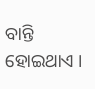ବାନ୍ତି ହୋଇଥାଏ ।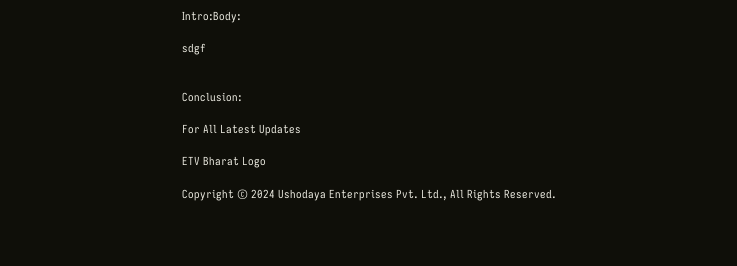Intro:Body:

sdgf


Conclusion:

For All Latest Updates

ETV Bharat Logo

Copyright © 2024 Ushodaya Enterprises Pvt. Ltd., All Rights Reserved.